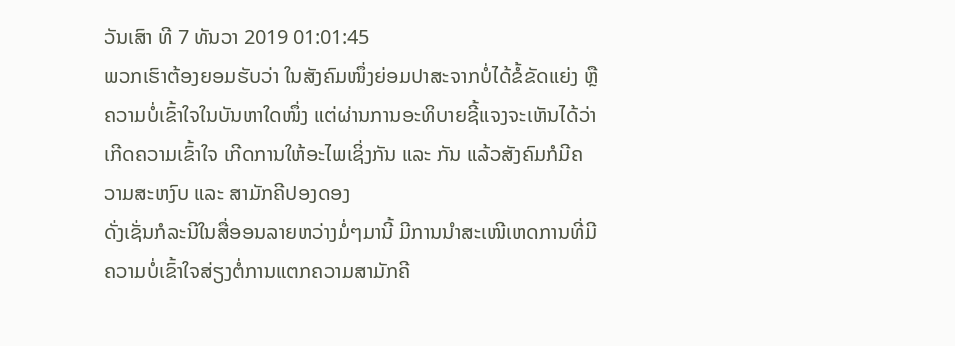ວັນເສົາ ທີ 7 ທັນວາ 2019 01:01:45
ພວກເຮົາຕ້ອງຍອມຮັບວ່າ ໃນສັງຄົມໜຶ່ງຍ່ອມປາສະຈາກບໍ່ໄດ້ຂໍ້ຂັດແຍ່ງ ຫຼື ຄວາມບໍ່ເຂົ້າໃຈໃນບັນຫາໃດໜຶ່ງ ແຕ່ຜ່ານການອະທິບາຍຊີ້ແຈງຈະເຫັນໄດ້ວ່າ ເກີດຄວາມເຂົ້າໃຈ ເກີດການໃຫ້ອະໄພເຊິ່ງກັນ ແລະ ກັນ ແລ້ວສັງຄົມກໍມີຄວາມສະຫງົບ ແລະ ສາມັກຄີປອງດອງ
ດັ່ງເຊັ່ນກໍລະນີໃນສື່ອອນລາຍຫວ່າງມໍ່ໆມານີ້ ມີການນຳສະເໜີເຫດການທີ່ມີຄວາມບໍ່ເຂົ້າໃຈສ່ຽງຕໍ່ການແຕກຄວາມສາມັກຄີ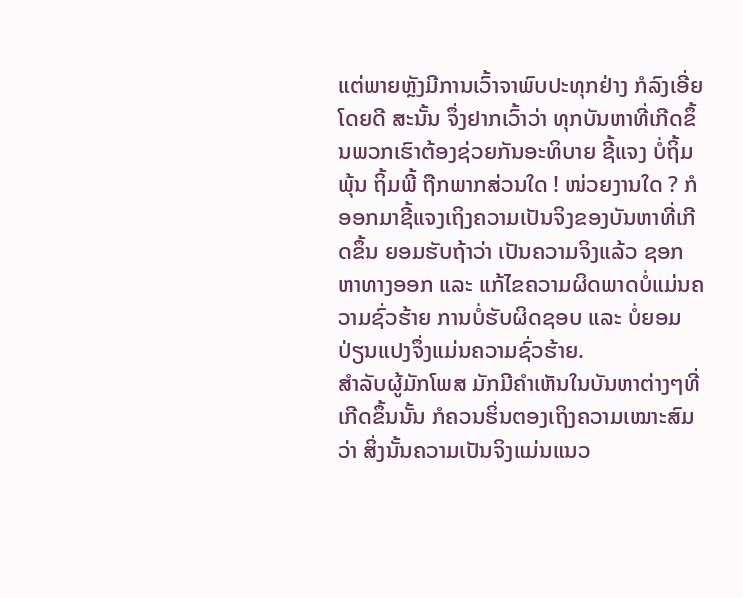ແຕ່ພາຍຫຼັງມີການເວົ້າຈາພົບປະທຸກຢ່າງ ກໍລົງເອີ່ຍໂດຍດີ ສະນັ້ນ ຈຶ່ງຢາກເວົ້າວ່າ ທຸກບັນຫາທີ່ເກີດຂຶ້ນພວກເຮົາຕ້ອງຊ່ວຍກັນອະທິບາຍ ຊີ້ແຈງ ບໍ່ຖິ້ມພຸ້ນ ຖິ້ມພີ້ ຖືກພາກສ່ວນໃດ ! ໜ່ວຍງານໃດ ? ກໍອອກມາຊີ້ແຈງເຖິງຄວາມເປັນຈິງຂອງບັນຫາທີ່ເກີດຂຶ້ນ ຍອມຮັບຖ້າວ່າ ເປັນຄວາມຈິງແລ້ວ ຊອກຫາທາງອອກ ແລະ ແກ້ໄຂຄວາມຜິດພາດບໍ່ແມ່ນຄວາມຊົ່ວຮ້າຍ ການບໍ່ຮັບຜິດຊອບ ແລະ ບໍ່ຍອມປ່ຽນແປງຈຶ່ງແມ່ນຄວາມຊົ່ວຮ້າຍ.
ສຳລັບຜູ້ມັກໂພສ ມັກມີຄຳເຫັນໃນບັນຫາຕ່າງໆທີ່ເກີດຂຶ້ນນັ້ນ ກໍຄວນຮິ່ນຕອງເຖິງຄວາມເໝາະສົມວ່າ ສິ່ງນັ້ນຄວາມເປັນຈິງແມ່ນແນວ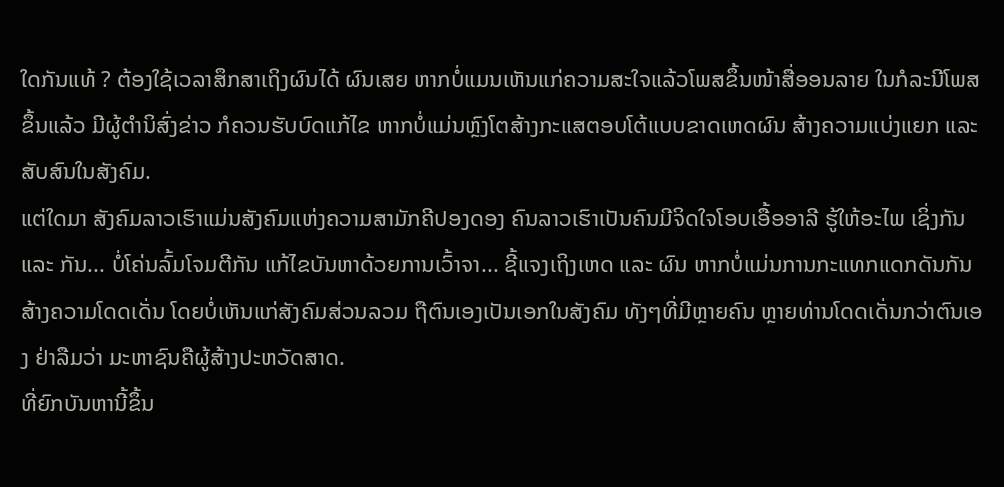ໃດກັນແທ້ ? ຕ້ອງໃຊ້ເວລາສຶກສາເຖິງຜົນໄດ້ ຜົນເສຍ ຫາກບໍ່ແມນເຫັນແກ່ຄວາມສະໃຈແລ້ວໂພສຂຶ້ນໜ້າສື່ອອນລາຍ ໃນກໍລະນີໂພສຂຶ້ນແລ້ວ ມີຜູ້ຕຳນິສົ່ງຂ່າວ ກໍຄວນຮັບບົດແກ້ໄຂ ຫາກບໍ່ແມ່ນຫຼົງໂຕສ້າງກະແສຕອບໂຕ້ແບບຂາດເຫດຜົນ ສ້າງຄວາມແບ່ງແຍກ ແລະ ສັບສົນໃນສັງຄົມ.
ແຕ່ໃດມາ ສັງຄົມລາວເຮົາແມ່ນສັງຄົມແຫ່ງຄວາມສາມັກຄີປອງດອງ ຄົນລາວເຮົາເປັນຄົນມີຈິດໃຈໂອບເອື້ອອາລີ ຮູ້ໃຫ້ອະໄພ ເຊິ່ງກັນ ແລະ ກັນ... ບໍ່ໂຄ່ນລົ້ມໂຈມຕີກັນ ແກ້ໄຂບັນຫາດ້ວຍການເວົ້າຈາ... ຊີ້ແຈງເຖິງເຫດ ແລະ ຜົນ ຫາກບໍ່ແມ່ນການກະແທກແດກດັນກັນ ສ້າງຄວາມໂດດເດັ່ນ ໂດຍບໍ່ເຫັນແກ່ສັງຄົມສ່ວນລວມ ຖືຕົນເອງເປັນເອກໃນສັງຄົມ ທັງໆທີ່ມີຫຼາຍຄົນ ຫຼາຍທ່ານໂດດເດັ່ນກວ່າຕົນເອງ ຢ່າລືມວ່າ ມະຫາຊົນຄືຜູ້ສ້າງປະຫວັດສາດ.
ທີ່ຍົກບັນຫານີ້ຂຶ້ນ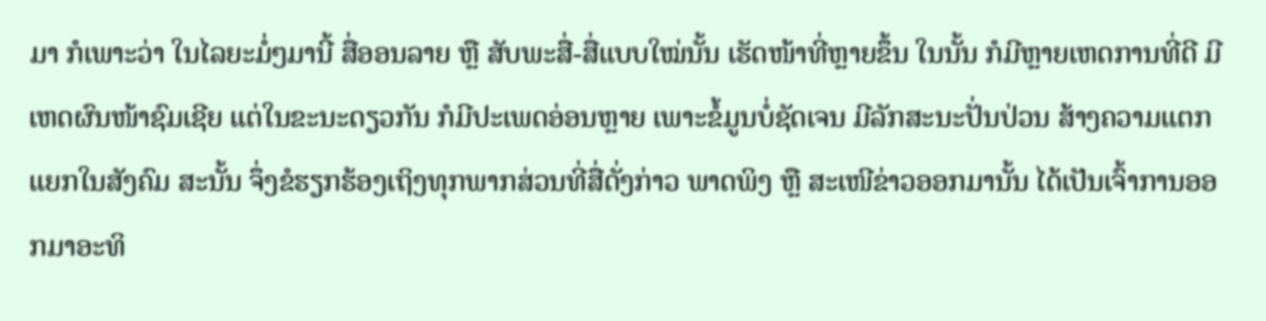ມາ ກໍເພາະວ່າ ໃນໄລຍະມໍ່ໆມານີ້ ສື່ອອນລາຍ ຫຼື ສັບພະສື່-ສື່ແບບໃໝ່ນັ້ນ ເຮັດໜ້າທີ່ຫຼາຍຂຶ້ນ ໃນນັ້ນ ກໍມີຫຼາຍເຫດການທີ່ດີ ມີເຫດຜົນໜ້າຊົມເຊີຍ ແຕ່ໃນຂະນະດຽວກັນ ກໍມີປະເພດອ່ອນຫຼາຍ ເພາະຂໍ້ມູນບໍ່ຊັດເຈນ ມີລັກສະນະປັ່ນປ່ວນ ສ້າງຄວາມແຕກແຍກໃນສັງຄົມ ສະນັ້ນ ຈຶ່ງຂໍຮຽກຮ້ອງເຖິງທຸກພາກສ່ວນທີ່ສື່ດັ່ງກ່າວ ພາດພິງ ຫຼື ສະເໜີຂ່າວອອກມານັ້ນ ໄດ້ເປັນເຈົ້າການອອກມາອະທິ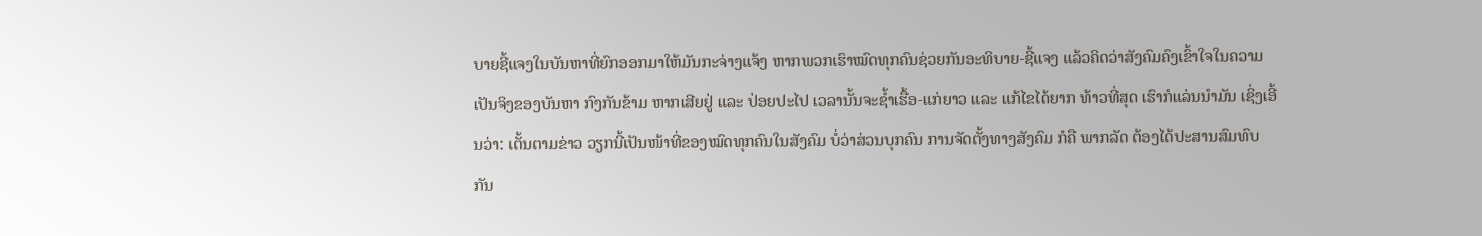ບາຍຊີ້ແຈງໃນບັນຫາທີ່ຍົກອອກມາໃຫ້ມັນກະຈ່າງແຈ້ງ ຫາກພວກເຮົາໝົດທຸກຄົນຊ່ວຍກັນອະທິບາຍ-ຊີ້ແຈງ ແລ້ວຄິດວ່າສັງຄົມຄົງເຂົ້າໃຈໃນຄວາມເປັນຈິງຂອງບັນຫາ ກົງກັນຂ້າມ ຫາກເສີຍຢູ່ ແລະ ປ່ອຍປະໄປ ເວລານັ້ນຈະຊ້ຳເຮື້ອ-ແກ່ຍາວ ແລະ ແກ້ໄຂໄດ້ຍາກ ທ້າວທີ່ສຸດ ເຮົາກໍແລ່ນນຳມັນ ເຊິ່ງເອີ້ນວ່າ: ເຕັ້ນຕາມຂ່າວ ວຽກນີ້ເປັນໜ້າທີ່ຂອງໝົດທຸກຄົນໃນສັງຄົມ ບໍ່ວ່າສ່ວນບຸກຄົນ ການຈັດຕັ້ງທາງສັງຄົມ ກໍຄື ພາກລັດ ຕ້ອງໄດ້ປະສານສົມທົບກັນ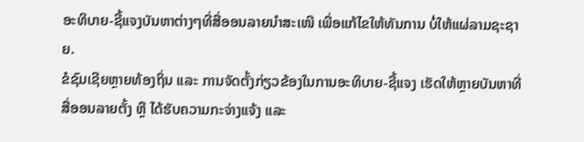ອະທິບາຍ-ຊີ້ແຈງບັນຫາຕ່າງໆທີ່ສື່ອອນລາຍນຳສະເໜີ ເພື່ອແກ້ໄຂໃຫ້ທັນການ ບໍ່ໃຫ້ແຜ່ລາມຊະຊາຍ.
ຂໍຊົມເຊີຍຫຼາຍທ້ອງຖິ່ນ ແລະ ການຈັດຕັ້ງກ່ຽວຂ້ອງໃນການອະທິບາຍ-ຊີ້ແຈງ ເຮັດໃຫ້ຫຼາຍບັນຫາທີ່ສື່ອອນລາຍຕັ້ງ ຫຼື ໄດ້ຮັບຄວາມກະຈ່າງແຈ້ງ ແລະ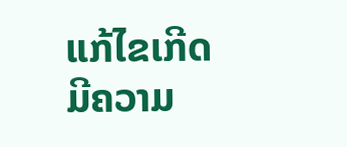ແກ້ໄຂເກີດມີຄວາມ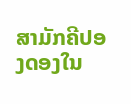ສາມັກຄີປອງດອງໃນ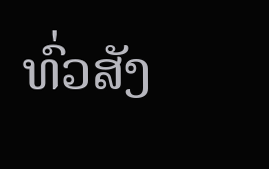ທົ່ວສັງ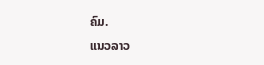ຄົມ.
ແນວລາວ